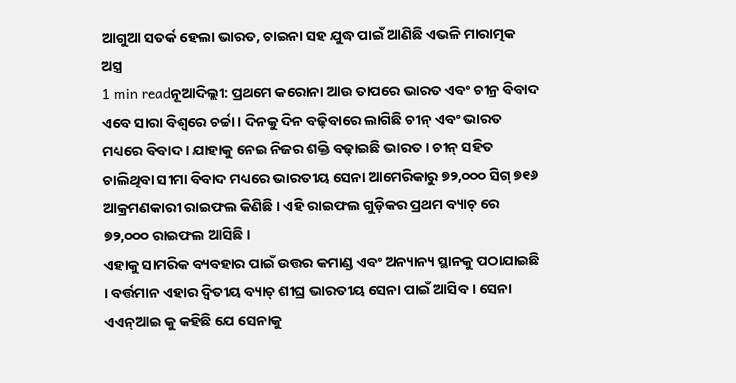ଆଗୁଆ ସତର୍କ ହେଲା ଭାରତ, ଚାଇନା ସହ ଯୁଦ୍ଧ ପାଇଁ ଆଣିଛି ଏଭଳି ମାରାତ୍ମକ ଅସ୍ତ୍ର
1 min readନୂଆଦିଲ୍ଲୀ: ପ୍ରଥମେ କରୋନା ଆଉ ତାପରେ ଭାରତ ଏବଂ ଚୀନ୍ର ବିବାଦ ଏବେ ସାରା ବିଶ୍ୱରେ ଚର୍ଚ୍ଚା । ଦିନକୁ ଦିନ ବଢ଼ିବାରେ ଲାଗିଛି ଚୀନ୍ ଏବଂ ଭାରତ ମଧ୍ୟରେ ବିବାଦ । ଯାହାକୁ ନେଇ ନିଜର ଶକ୍ତି ବଢ଼ାଇଛି ଭାରତ । ଚୀନ୍ ସହିତ ଚାଲିଥିବା ସୀମା ବିବାଦ ମଧ୍ୟରେ ଭାରତୀୟ ସେନା ଆମେରିକାରୁ ୭୨,୦୦୦ ସିଗ୍ ୭୧୬ ଆକ୍ରମଣକାରୀ ରାଇଫଲ କିଣିଛି । ଏହି ରାଇଫଲ ଗୁଡ଼ିକର ପ୍ରଥମ ବ୍ୟାଚ୍ ରେ ୭୨,୦୦୦ ରାଇଫଲ ଆସିଛି ।
ଏହାକୁ ସାମରିକ ବ୍ୟବହାର ପାଇଁ ଉତ୍ତର କମାଣ୍ଡ ଏବଂ ଅନ୍ୟାନ୍ୟ ସ୍ଥାନକୁ ପଠାଯାଇଛି । ବର୍ତ୍ତମାନ ଏହାର ଦ୍ୱିତୀୟ ବ୍ୟାଚ୍ ଶୀଘ୍ର ଭାରତୀୟ ସେନା ପାଇଁ ଆସିବ । ସେନା ଏଏନ୍ଆଇ କୁ କହିଛି ଯେ ସେନାକୁ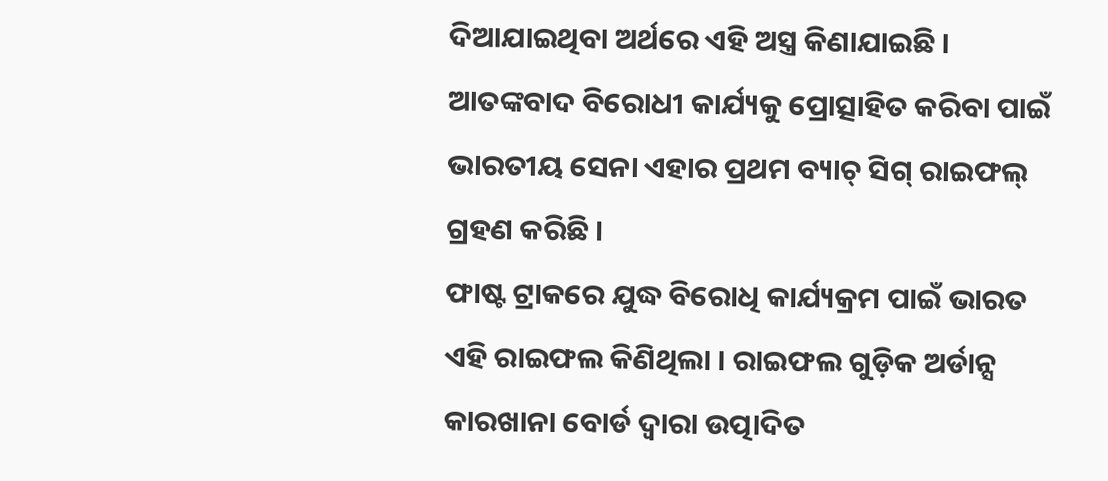ଦିଆଯାଇଥିବା ଅର୍ଥରେ ଏହି ଅସ୍ତ୍ର କିଣାଯାଇଛି । ଆତଙ୍କବାଦ ବିରୋଧୀ କାର୍ଯ୍ୟକୁ ପ୍ରୋତ୍ସାହିତ କରିବା ପାଇଁ ଭାରତୀୟ ସେନା ଏହାର ପ୍ରଥମ ବ୍ୟାଚ୍ ସିଗ୍ ରାଇଫଲ୍ ଗ୍ରହଣ କରିଛି ।
ଫାଷ୍ଟ ଟ୍ରାକରେ ଯୁଦ୍ଧ ବିରୋଧି କାର୍ଯ୍ୟକ୍ରମ ପାଇଁ ଭାରତ ଏହି ରାଇଫଲ କିଣିଥିଲା । ରାଇଫଲ ଗୁଡ଼ିକ ଅର୍ଡାନ୍ସ କାରଖାନା ବୋର୍ଡ ଦ୍ୱାରା ଉତ୍ପାଦିତ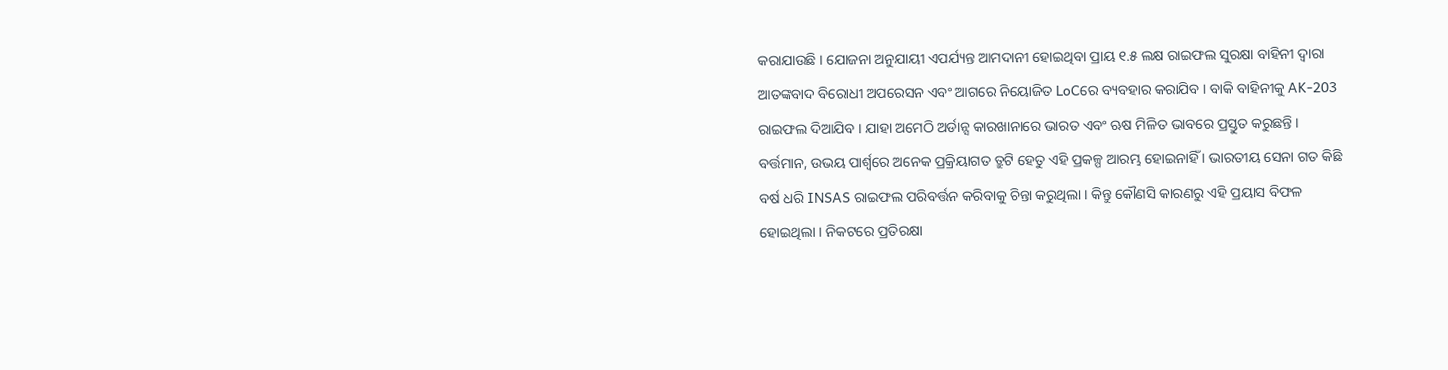କରାଯାଉଛି । ଯୋଜନା ଅନୁଯାୟୀ ଏପର୍ଯ୍ୟନ୍ତ ଆମଦାନୀ ହୋଇଥିବା ପ୍ରାୟ ୧.୫ ଲକ୍ଷ ରାଇଫଲ ସୁରକ୍ଷା ବାହିନୀ ଦ୍ୱାରା ଆତଙ୍କବାଦ ବିରୋଧୀ ଅପରେସନ ଏବଂ ଆଗରେ ନିୟୋଜିତ LoCରେ ବ୍ୟବହାର କରାଯିବ । ବାକି ବାହିନୀକୁ AK-203 ରାଇଫଲ ଦିଆଯିବ । ଯାହା ଅମେଠି ଅର୍ଡାନ୍ସ କାରଖାନାରେ ଭାରତ ଏବଂ ଋଷ ମିଳିତ ଭାବରେ ପ୍ରସ୍ତୁତ କରୁଛନ୍ତି ।
ବର୍ତ୍ତମାନ, ଉଭୟ ପାର୍ଶ୍ୱରେ ଅନେକ ପ୍ରକ୍ରିୟାଗତ ତ୍ରୁଟି ହେତୁ ଏହି ପ୍ରକଳ୍ପ ଆରମ୍ଭ ହୋଇନାହିଁ । ଭାରତୀୟ ସେନା ଗତ କିଛି ବର୍ଷ ଧରି INSAS ରାଇଫଲ ପରିବର୍ତ୍ତନ କରିବାକୁ ଚିନ୍ତା କରୁଥିଲା । କିନ୍ତୁ କୌଣସି କାରଣରୁ ଏହି ପ୍ରୟାସ ବିଫଳ ହୋଇଥିଲା । ନିକଟରେ ପ୍ରତିରକ୍ଷା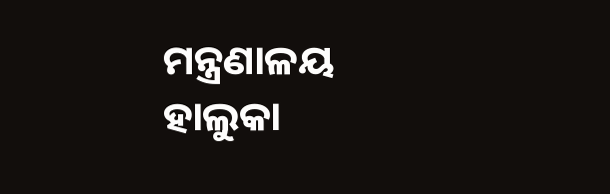ମନ୍ତ୍ରଣାଳୟ ହାଲୁକା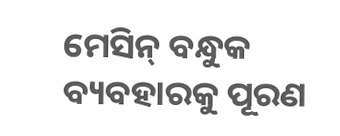ମେସିନ୍ ବନ୍ଧୁକ ବ୍ୟବହାରକୁ ପୂରଣ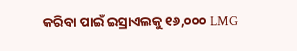କରିବା ପାଇଁ ଇସ୍ରାଏଲକୁ ୧୬,୦୦୦ LMG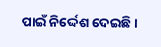ପାଇଁ ନିର୍ଦ୍ଦେଶ ଦେଇଛି ।